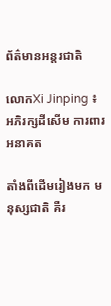ព័ត៌មានអន្តរជាតិ

លោកXi Jinping ៖ អភិរក្សដីសើម ការពារអនាគត

តាំងពីដើមរៀងមក មនុស្សជាតិ គឺរ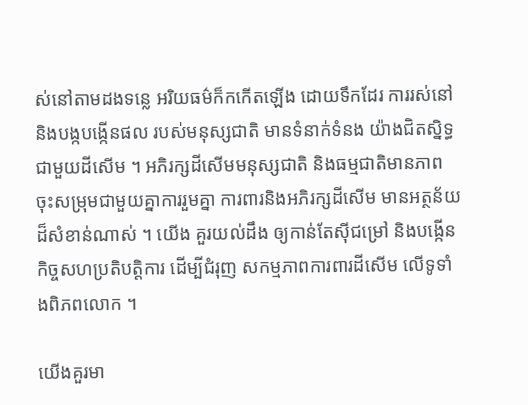ស់នៅតាមដងទន្លេ អរិយធម៌ក៏កកើតឡើង ដោយទឹកដែរ ការរស់នៅនិងបង្កបង្កើនផល របស់មនុស្សជាតិ មានទំនាក់ទំនង យ៉ាងជិតស្និទ្ធ ជាមួយដីសើម ។ អភិរក្សដីសើមមនុស្សជាតិ និងធម្មជាតិមានភាព ចុះសម្រុមជាមួយគ្នាការរួមគ្នា ការពារនិងអភិរក្សដីសើម មានអត្ថន័យដ៏សំខាន់ណាស់ ។ យើង គួរយល់ដឹង ឲ្យកាន់តែស៊ីជម្រៅ និងបង្កើនកិច្ចសហប្រតិបត្តិការ ដើម្បីជំរុញ សកម្មភាពការពារដីសើម លើទូទាំងពិភពលោក ។

យើងគួរមា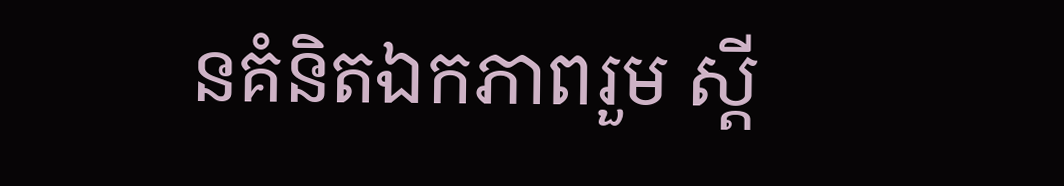នគំនិតឯកភាពរួម ស្តី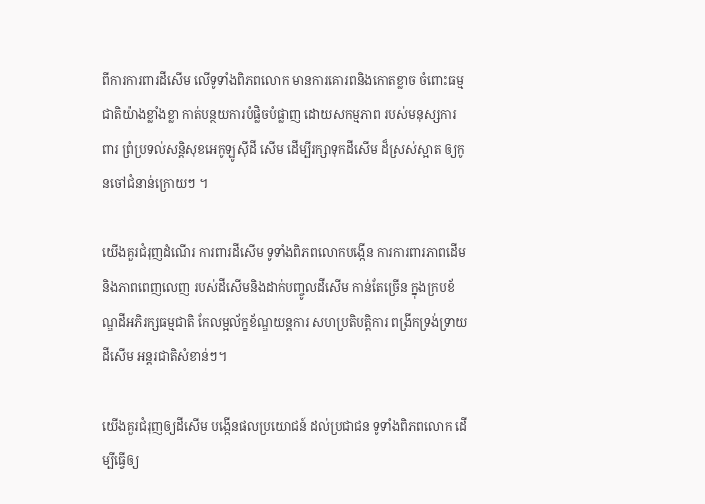ពីការការពារដីសើម លើទូទាំងពិភពលោក មានការគោរពនិងកោតខ្លាច ចំពោះធម្មជាតិយ៉ាងខ្លាំងខ្លា កាត់បន្ថយការបំផ្លិចបំផ្លាញ ដោយសកម្មភាព របស់មនុស្សការពារ ព្រំប្រទល់សន្តិសុខអេកូឡូស៊ីដី សើម ដើម្បីរក្សាទុកដីសើម ដ៏ស្រស់ស្អាត ឲ្យកូនចៅជំនាន់ក្រោយៗ ។

យើងគួរជំរុញដំណើរ ការពារដីសើម ទូទាំងពិភពលោកបង្កើន ការការពារភាពដើម និងភាពពេញលេញ របស់ដីសើមនិងដាក់បញ្ចូលដីសើម កាន់តែច្រើន ក្នុងក្របខ័ណ្ឌដីអភិរក្សធម្មជាតិ កែលម្អល័ក្ខខ័ណ្ឌយន្តការ សហប្រតិបត្តិការ ពង្រីកទ្រង់ទ្រាយដីសើម អន្តរជាតិសំខាន់ៗ។

យើងគួរជំរុញឲ្យដីសើម បង្កើនផលប្រយោជន៍ ដល់ប្រជាជន ទូទាំងពិភពលោក ដើម្បីធ្វើឲ្យ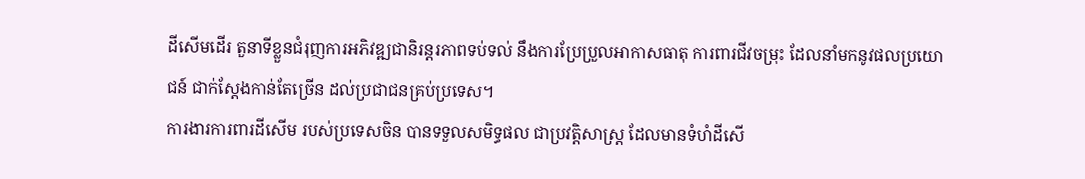ដីសើមដើរ តួនាទីខ្លួនជំរុញការអភិវឌ្ឍជានិរន្តរភាពទប់ទល់ នឹងការប្រែប្រួលអាកាសធាតុ ការពារជីវចម្រុះ ដែលនាំមកនូវផលប្រយោជន៍ ជាក់ស្តែងកាន់តែច្រើន ដល់ប្រជាជនគ្រប់ប្រទេស។
ការងារការពារដីសើម របស់ប្រទេសចិន បានទទួលសមិទ្ធផល ជាប្រវត្តិសាស្ត្រ ដែលមានទំហំដីសើ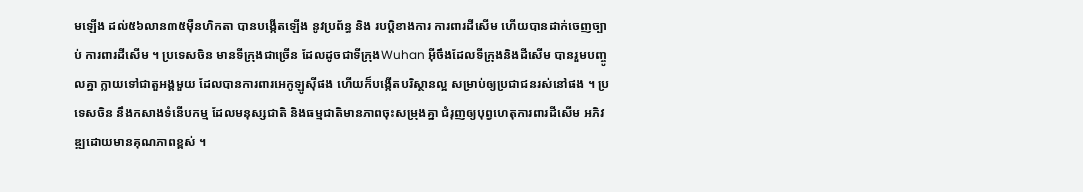មឡើង ដល់៥៦លាន៣៥ម៉ឺនហិកតា បានបង្កើតឡើង នូវប្រព័ន្ធ និង របប្តិខាងការ ការពារដីសើម ហើយបានដាក់ចេញច្បាប់ ការពារដីសើម ។ ប្រទេសចិន មានទីក្រុងជាច្រើន ដែលដូចជាទីក្រុងWuhan អ៊ីចឹងដែលទីក្រុងនិងដីសើម បានរួមបញ្ចូលគ្នា ក្លាយទៅជាតួអង្គមួយ ដែលបានការពារអេកូឡូស៊ីផង ហើយក៏បង្កើតបរិស្ថានល្អ សម្រាប់ឲ្យប្រជាជនរស់នៅផង ។ ប្រទេសចិន នឹងកសាងទំនើបកម្ម ដែលមនុស្សជាតិ និងធម្មជាតិមានភាពចុះសម្រុងគ្នា ជំរុញឲ្យបុព្វហេតុការពារដីសើម អភិវឌ្ឍដោយមានគុណភាពខ្ពស់ ។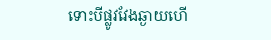ទោះបីផ្លូវវែងឆ្ងាយហើ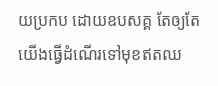យប្រកប ដោយឧបសគ្គ តែឲ្យតែយើងធ្វើដំណើរទៅមុខឥតឈ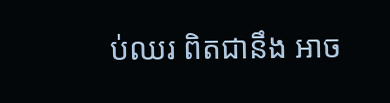ប់ឈរ ពិតជានឹង អាច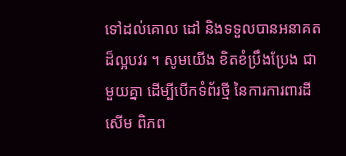ទៅដល់គោល ដៅ និងទទួលបានអនាគតដ៏ល្អបវរ ។ សូមយើង ខិតខំប្រឹងប្រែង ជាមួយគ្នា ដើម្បីបើកទំព័រថ្មី នៃការការពារដីសើម ពិភព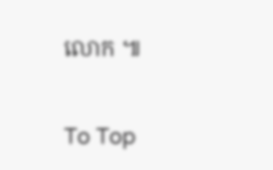លោក ៕

To Top